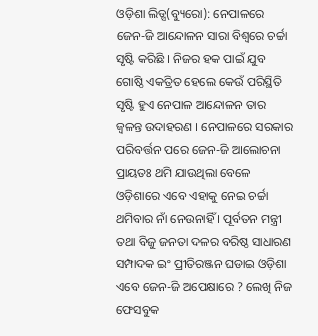ଓଡ଼ିଶା ଲିଡ୍ସ(ବ୍ୟୁରୋ): ନେପାଳରେ ଜେନ-ଜି ଆନ୍ଦୋଳନ ସାରା ବିଶ୍ୱରେ ଚର୍ଚ୍ଚା ସୃଷ୍ଟି କରିଛି । ନିଜର ହକ ପାଇଁ ଯୁବ ଗୋଷ୍ଠି ଏକତ୍ରିତ ହେଲେ କେଉଁ ପରିସ୍ଥିତି ସୃଷ୍ଟି ହୁଏ ନେପାଳ ଆନ୍ଦୋଳନ ତାର ଜ୍ୱଳନ୍ତ ଉଦାହରଣ । ନେପାଳରେ ସରକାର ପରିବର୍ତ୍ତନ ପରେ ଜେନ-ଜି ଆଲୋଚନା ପ୍ରାୟତଃ ଥମି ଯାଉଥିଲା ବେଳେ ଓଡ଼ିଶାରେ ଏବେ ଏହାକୁ ନେଇ ଚର୍ଚ୍ଚା ଥମିବାର ନାଁ ନେଉନାହିଁ । ପୂର୍ବତନ ମନ୍ତ୍ରୀ ତଥା ବିଜୁ ଜନତା ଦଳର ବରିଷ୍ଠ ସାଧାରଣ ସମ୍ପାଦକ ଇଂ ପ୍ରୀତିରଞ୍ଜନ ଘଡାଇ ଓଡ଼ିଶା ଏବେ ଜେନ-ଜି ଅପେକ୍ଷାରେ ? ଲେଖି ନିଜ ଫେସବୁକ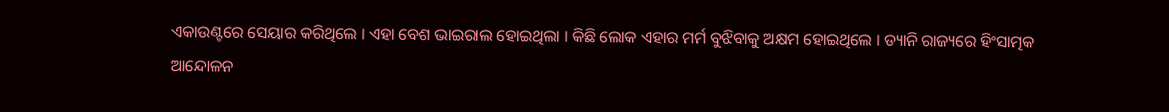ଏକାଉଣ୍ଟରେ ସେୟାର କରିଥିଲେ । ଏହା ବେଶ ଭାଇରାଲ ହୋଇଥିଲା । କିଛି ଲୋକ ଏହାର ମର୍ମ ବୁଝିବାକୁ ଅକ୍ଷମ ହୋଇଥିଲେ । ଡ୍ୟାନି ରାଜ୍ୟରେ ହିଂସାତ୍ମକ ଆନ୍ଦୋଳନ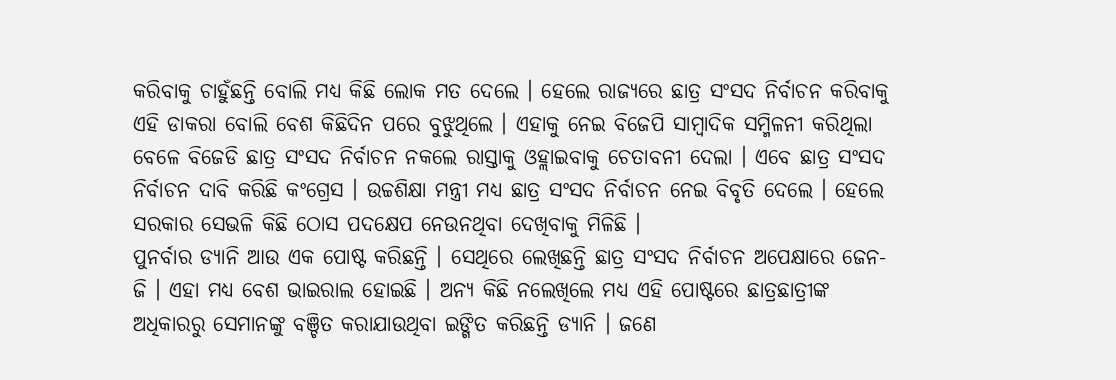କରିବାକୁ ଚାହୁଁଛନ୍ତି ବୋଲି ମଧ୍ୟ କିଛି ଲୋକ ମତ ଦେଲେ । ହେଲେ ରାଜ୍ୟରେ ଛାତ୍ର ସଂସଦ ନିର୍ବାଚନ କରିବାକୁ ଏହି ଡାକରା ବୋଲି ବେଶ କିଛିଦିନ ପରେ ବୁଝୁଥିଲେ । ଏହାକୁ ନେଇ ବିଜେପି ସାମ୍ବାଦିକ ସମ୍ମିଳନୀ କରିଥିଲା ବେଳେ ବିଜେଡି ଛାତ୍ର ସଂସଦ ନିର୍ବାଚନ ନକଲେ ରାସ୍ତାକୁ ଓହ୍ଲାଇବାକୁ ଚେତାବନୀ ଦେଲା । ଏବେ ଛାତ୍ର ସଂସଦ ନିର୍ବାଚନ ଦାବି କରିଛି କଂଗ୍ରେସ । ଉଚ୍ଚଶିକ୍ଷା ମନ୍ତ୍ରୀ ମଧ୍ୟ ଛାତ୍ର ସଂସଦ ନିର୍ବାଚନ ନେଇ ବିବୃତି ଦେଲେ । ହେଲେ ସରକାର ସେଭଳି କିଛି ଠୋସ ପଦକ୍ଷେପ ନେଉନଥିବା ଦେଖିବାକୁ ମିଳିଛି ।
ପୁନର୍ବାର ଡ୍ୟାନି ଆଉ ଏକ ପୋଷ୍ଟ କରିଛନ୍ତି । ସେଥିରେ ଲେଖିଛନ୍ତି ଛାତ୍ର ସଂସଦ ନିର୍ବାଚନ ଅପେକ୍ଷାରେ ଜେନ-ଜି । ଏହା ମଧ୍ୟ ବେଶ ଭାଇରାଲ ହୋଇଛି । ଅନ୍ୟ କିଛି ନଲେଖିଲେ ମଧ୍ୟ ଏହି ପୋଷ୍ଟରେ ଛାତ୍ରଛାତ୍ରୀଙ୍କ ଅଧିକାରରୁ ସେମାନଙ୍କୁ ବଞ୍ଚିତ କରାଯାଉଥିବା ଇଙ୍ଗିତ କରିଛନ୍ତି ଡ୍ୟାନି । ଜଣେ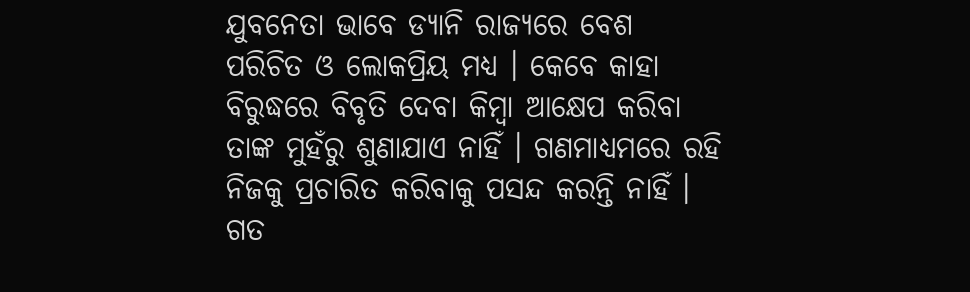ଯୁବନେତା ଭାବେ ଡ୍ୟାନି ରାଜ୍ୟରେ ବେଶ ପରିଚିତ ଓ ଲୋକପ୍ରିୟ ମଧ୍ୟ । କେବେ କାହା ବିରୁଦ୍ଧରେ ବିବୃତି ଦେବା କିମ୍ବା ଆକ୍ଷେପ କରିବା ତାଙ୍କ ମୁହଁରୁ ଶୁଣାଯାଏ ନାହିଁ । ଗଣମାଧ୍ୟମରେ ରହି ନିଜକୁ ପ୍ରଚାରିତ କରିବାକୁ ପସନ୍ଦ କରନ୍ତି ନାହିଁ । ଗତ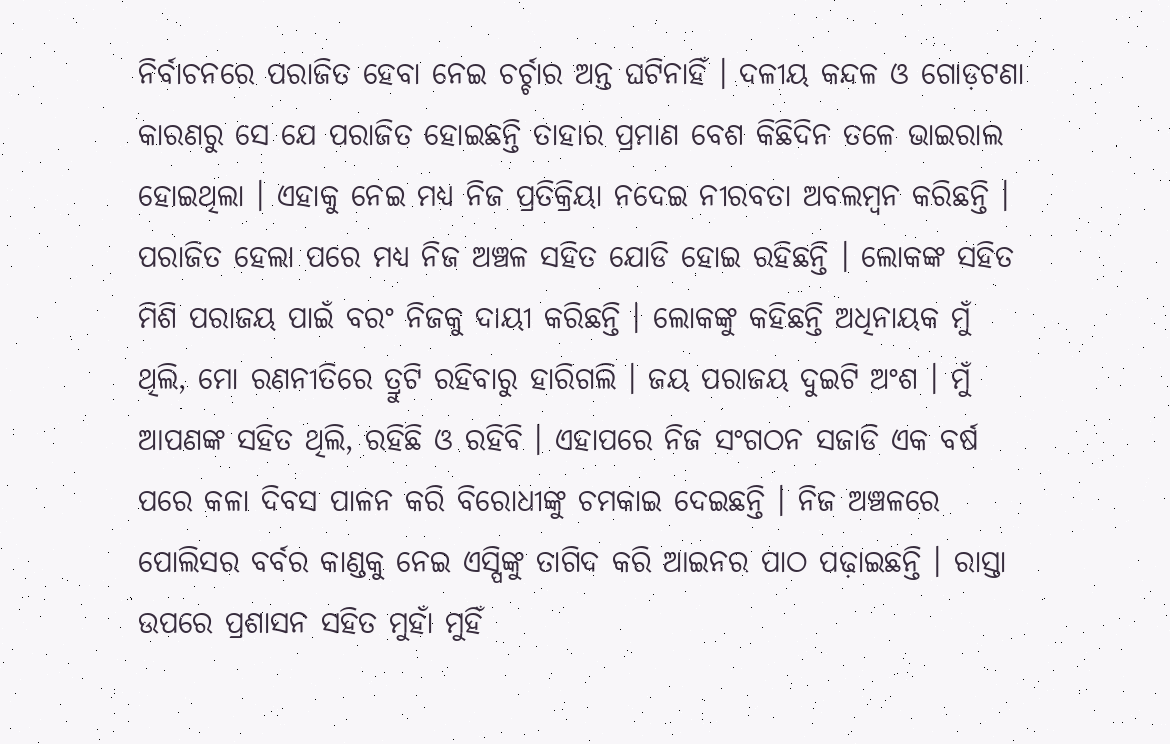ନିର୍ବାଚନରେ ପରାଜିତ ହେବା ନେଇ ଚର୍ଚ୍ଚାର ଅନ୍ତ ଘଟିନାହିଁ । ଦଳୀୟ କନ୍ଦଳ ଓ ଗୋଡ଼ଟଣା କାରଣରୁ ସେ ଯେ ପରାଜିତ ହୋଇଛନ୍ତି ତାହାର ପ୍ରମାଣ ବେଶ କିଛିଦିନ ତଳେ ଭାଇରାଲ ହୋଇଥିଲା । ଏହାକୁ ନେଇ ମଧ୍ୟ ନିଜ ପ୍ରତିକ୍ରିୟା ନଦେଇ ନୀରବତା ଅବଲମ୍ବନ କରିଛନ୍ତି । ପରାଜିତ ହେଲା ପରେ ମଧ୍ୟ ନିଜ ଅଞ୍ଚଳ ସହିତ ଯୋଡି ହୋଇ ରହିଛନ୍ତି । ଲୋକଙ୍କ ସହିତ ମିଶି ପରାଜୟ ପାଇଁ ବରଂ ନିଜକୁ ଦାୟୀ କରିଛନ୍ତି । ଲୋକଙ୍କୁ କହିଛନ୍ତି ଅଧିନାୟକ ମୁଁ ଥିଲି, ମୋ ରଣନୀତିରେ ତ୍ରୁଟି ରହିବାରୁ ହାରିଗଲି । ଜୟ ପରାଜୟ ଦୁଇଟି ଅଂଶ । ମୁଁ ଆପଣଙ୍କ ସହିତ ଥିଲି, ରହିଛି ଓ ରହିବି । ଏହାପରେ ନିଜ ସଂଗଠନ ସଜାଡି ଏକ ବର୍ଷ ପରେ କଳା ଦିବସ ପାଳନ କରି ବିରୋଧୀଙ୍କୁ ଚମକାଇ ଦେଇଛନ୍ତି । ନିଜ ଅଞ୍ଚଳରେ ପୋଲିସର ବର୍ବର କାଣ୍ଡକୁ ନେଇ ଏସ୍ପିଙ୍କୁ ତାଗିଦ କରି ଆଇନର ପାଠ ପଢ଼ାଇଛନ୍ତି । ରାସ୍ତା ଉପରେ ପ୍ରଶାସନ ସହିତ ମୁହାଁ ମୁହିଁ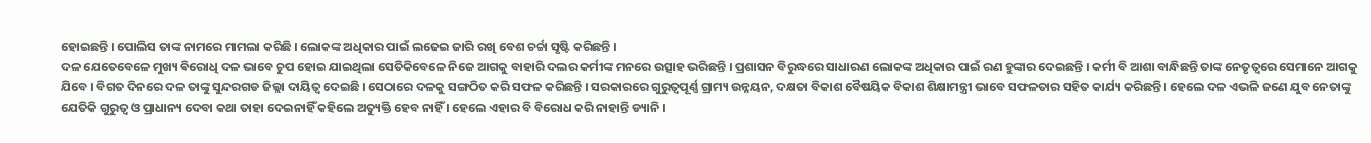ହୋଇଛନ୍ତି । ପୋଲିସ ତାଙ୍କ ନାମରେ ମାମଲା କରିଛି । ଲୋକଙ୍କ ଅଧିକାର ପାଇଁ ଲଢେଇ ଜାରି ରଖି ବେଶ ଚର୍ଚ୍ଚା ସୃଷ୍ଟି କରିଛନ୍ତି ।
ଦଳ ଯେତେବେଳେ ମୁଖ୍ୟ ଵିରୋଧି ଦଳ ଭାବେ ଚୁପ ହୋଇ ଯାଇଥିଲା ସେତିକିବେଳେ ନିଜେ ଆଗକୁ ବାହାରି ଦଲର କର୍ମୀଙ୍କ ମନରେ ଉତ୍ସାହ ଭରିଛନ୍ତି । ପ୍ରଶାସନ ବିରୁଦ୍ଧରେ ସାଧାରଣ ଲୋକଙ୍କ ଅଧିକାର ପାଇଁ ରଣ ହୁଙ୍କାର ଦେଇଛନ୍ତି । କର୍ମୀ ବି ଆଶା ବାନ୍ଧିଛନ୍ତି ତାଙ୍କ ନେତୃତ୍ୱରେ ସେମାନେ ଆଗକୁ ଯିବେ । ବିଗତ ଦିନରେ ଦଳ ତାଙ୍କୁ ସୁନ୍ଦରଗଡ ଜିଲ୍ଲା ଦାୟିତ୍ୱ ଦେଇଛି । ସେଠାରେ ଦଳକୁ ସଙ୍ଗଠିତ କରି ସଫଳ କରିଛନ୍ତି । ସରକାରରେ ଗୁରୁତ୍ୱପୂର୍ଣ୍ଣ ଗ୍ରାମ୍ୟ ଉନ୍ନୟନ, ଦକ୍ଷତା ବିକାଶ ବୈଷୟିକ ବିକାଶ ଶିକ୍ଷାମନ୍ତ୍ରୀ ଭାବେ ସଫଳତାର ସହିତ କାର୍ଯ୍ୟ କରିଛନ୍ତି । ହେଲେ ଦଳ ଏଭଳି ଜଣେ ଯୁବ ନେତାଙ୍କୁ ଯେତିକି ଗୁରୁତ୍ୱ ଓ ପ୍ରାଧାନ୍ୟ ଦେବା କଥା ତାହା ଦେଇନାହିଁ କହିଲେ ଅତ୍ୟୁକ୍ତି ହେବ ନାହିଁ । ହେଲେ ଏହାର ବି ବିରୋଧ କରି ନାହାନ୍ତି ଡ୍ୟାନି ।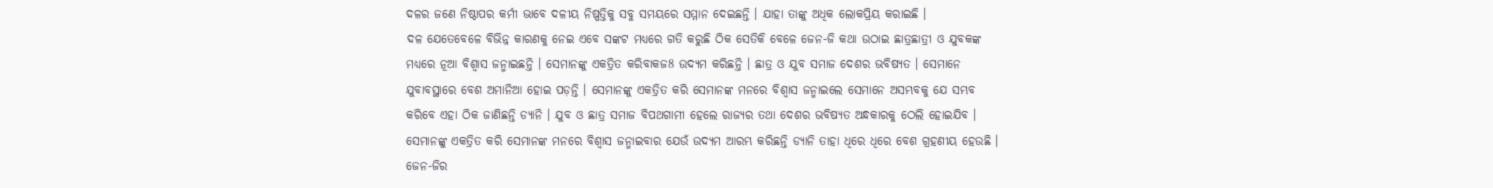ଦଳର ଜଣେ ନିଷ୍ଠାପର କର୍ମୀ ଭାବେ ଦଳୀୟ ନିଷ୍ପତ୍ତିକୁ ସବୁ ସମୟରେ ସମ୍ମାନ ଦେଇଛନ୍ତି । ଯାହା ତାଙ୍କୁ ଅଧିକ ଲୋକପ୍ରିୟ କରାଇଛି ।
ଦଳ ଯେତେବେଳେ ବିଭିନ୍ନ କାରଣକୁ ନେଇ ଏବେ ସଙ୍କଟ ମଧ୍ୟରେ ଗତି କରୁଛି ଠିକ ସେତିକି ବେଳେ ଜେନ-ଜି କଥା ଉଠାଇ ଛାତ୍ରଛାତ୍ରୀ ଓ ଯୁବକଙ୍କ ମଧ୍ୟରେ ନୂଆ ବିଶ୍ୱାସ ଜନ୍ମାଇଛନ୍ତି । ସେମାନଙ୍କୁ ଏକତ୍ରିତ କରିବାକଜ8 ଉଦ୍ୟମ କରିଛନ୍ତି । ଛାତ୍ର ଓ ଯୁବ ସମାଜ ଦେଶର ଭବିଷ୍ୟତ । ସେମାନେ ଯୁବାବସ୍ଥାରେ ବେଶ ଅମାନିଆ ହୋଇ ପଡ଼ନ୍ତି । ସେମାନଙ୍କୁ ଏକତ୍ରିତ କରି ସେମାନଙ୍କ ମନରେ ବିଶ୍ୱାସ ଜନ୍ମାଇଲେ ସେମାନେ ଅସମ୍ଭବକୁ ଯେ ସମ୍ଭବ କରିବେ ଏହା ଠିକ ଜାଣିଛନ୍ତି ଡ୍ୟାନି । ଯୁବ ଓ ଛାତ୍ର ସମାଜ ବିପଥଗାମୀ ହେଲେ ରାଜ୍ୟର ତଥା ଦେଶର ଭବିଷ୍ୟତ ଅନ୍ଧକାରକୁ ଠେଲି ହୋଇଯିବ । ସେମାନଙ୍କୁ ଏକତ୍ରିତ କରି ସେମାନଙ୍କ ମନରେ ବିଶ୍ୱାସ ଜନ୍ମାଇବାର ଯେଉଁ ଉଦ୍ୟମ ଆରମ୍ଭ କରିଛନ୍ତି ଡ୍ୟାନି ତାହା ଧିରେ ଧିରେ ବେଶ ଗ୍ରହଣୀୟ ହେଉଛି । ଜେନ-ଜିର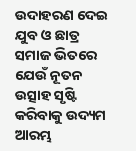ଉଦାହରଣ ଦେଇ ଯୁବ ଓ ଛାତ୍ର ସମାଜ ଭିତରେ ଯେଉଁ ନୂତନ ଉତ୍ସାହ ସୃଷ୍ଟି କରିବାକୁ ଉଦ୍ୟମ ଆରମ୍ଭ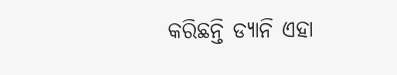କରିଛନ୍ତି ଡ୍ୟାନି ଏହା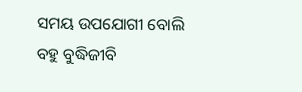ସମୟ ଉପଯୋଗୀ ବୋଲି ବହୁ ବୁଦ୍ଧିଜୀବି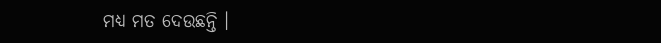ମଧ୍ୟ ମତ ଦେଉଛନ୍ତି ।